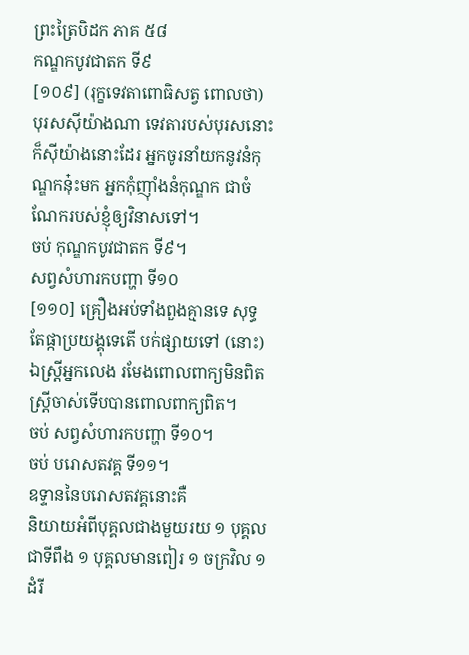ព្រះត្រៃបិដក ភាគ ៥៨
កណ្ឌកបូវជាតក ទី៩
[១០៩] (រុក្ខទេវតាពោធិសត្វ ពោលថា) បុរសស៊ីយ៉ាងណា ទេវតារបស់បុរសនោះ ក៏ស៊ីយ៉ាងនោះដែរ អ្នកចូរនាំយកនូវនំកុណ្ឌកនុ៎ះមក អ្នកកុំញ៉ាំងនំកុណ្ឌក ជាចំណែករបស់ខ្ញុំឲ្យវិនាសទៅ។
ចប់ កុណ្ឌកបូវជាតក ទី៩។
សព្វសំហារកបញ្ហា ទី១០
[១១០] គ្រឿងអប់ទាំងពួងគ្មានទេ សុទ្ធតែផ្កាប្រយង្គុទេតើ បក់ផ្សាយទៅ (នោះ) ឯស្ត្រីអ្នកលេង រមែងពោលពាក្យមិនពិត ស្ត្រីចាស់ទើបបានពោលពាក្យពិត។
ចប់ សព្វសំហារកបញ្ហា ទី១០។
ចប់ បរោសតវគ្គ ទី១១។
ឧទ្ទាននៃបរោសតវគ្គនោះគឺ
និយាយអំពីបុគ្គលជាងមួយរយ ១ បុគ្គលជាទីពឹង ១ បុគ្គលមានពៀរ ១ ចក្រវិល ១ ដំរី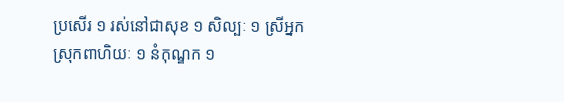ប្រសើរ ១ រស់នៅជាសុខ ១ សិល្បៈ ១ ស្រីអ្នកស្រុកពាហិយៈ ១ នំកុណ្ឌក ១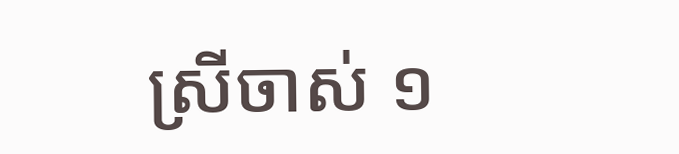ស្រីចាស់ ១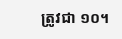ត្រូវជា ១០។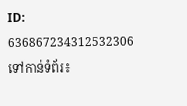ID: 636867234312532306
ទៅកាន់ទំព័រ៖